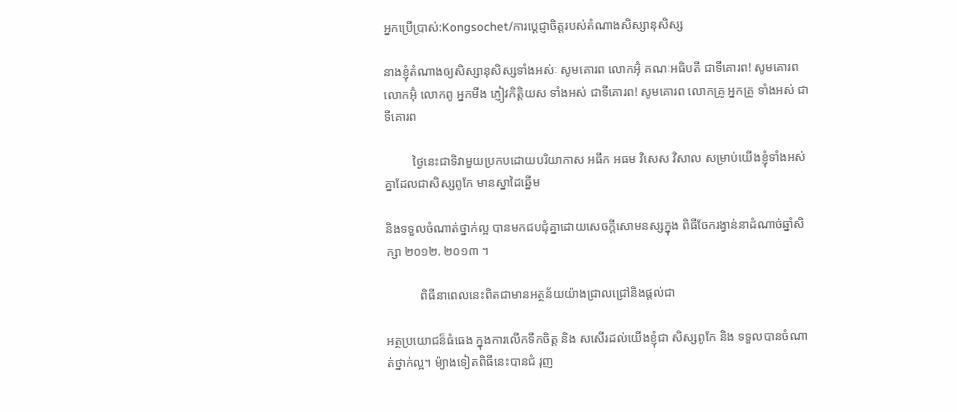អ្នកប្រើប្រាស់:Kongsochet/ការប្តេជ្ញាចិត្តរបស់តំណាងសិស្សានុសិស្ស

នាងខ្ញុំតំណាងឲ្យសិស្សានុសិស្សទាំងអស់ៈ សូមគោរព លោកអ៊ុំ គណៈអធិបតី ជាទីគោរព! សូមគោរព លោកអ៊ុំ លោកពូ អ្នកមីង ភ្ញៀវកិត្តិយស ទាំងអស់ ជាទីគោរព! សូមគោរព លោកគ្រូ អ្នកគ្រូ ទាំងអស់ ជាទីគោរព

         ថ្ងៃនេះជាទិវាមួយប្រកបដោយបរិយាកាស អធឹក អធម វិសេស វិសាល សម្រាប់យើងខ្ញុំទាំងអស់គ្នាដែលជាសិស្សពូកែ មានស្នាដៃឆ្នើម

និងទទួលចំណាត់ថ្នាក់ល្អ បានមកជបជុំគ្នាដោយសេចក្តីសោមនស្សក្នុង ពិធីចែករង្វាន់នាដំណាច់ឆ្នាំសិក្សា ២០១២. ២០១៣ ។

           ពិធីនាពេលនេះពិតជាមានអត្ថន័យយ៉ាងជ្រាលជ្រៅនិងផ្តល់ជា

អត្ថប្រយោជន៏ធំធេង ក្នុងការលើកទឹកចិត្ត និង សសើរដល់យើងខ្ញុំជា សិស្សពូកែ និង ទទួលបានចំណាត់ថ្នាក់ល្អ។ ម៉្យាងទៀតពិធីនេះបានជំ រុញ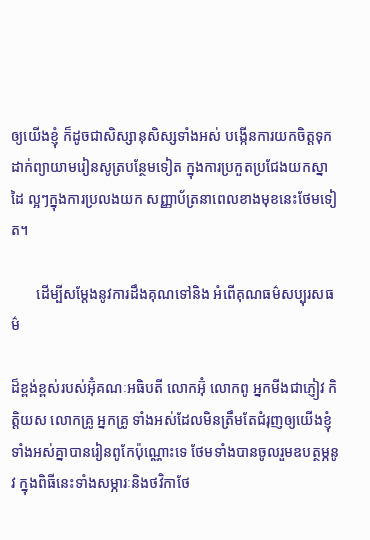ឲ្យយើងខ្ញុំ ក៏ដូចជាសិស្សានុសិស្សទាំងអស់ បង្កើនការយកចិត្តទុក ដាក់ព្យាយាមរៀនសូត្របន្ថែមទៀត ក្នុងការប្រកួតប្រជែងយកស្នាដៃ ល្អៗក្នុងការប្រលងយក សញ្ញាប័ត្រនាពេលខាងមុខនេះថែមទៀត។

       ដើម្បីសម្តែងនូវការដឹងគុណទៅនិង អំពើគុណធម៌សប្បុរសធម៌

ដ៏ខ្ពង់ខ្ពស់របស់អ៊ុំគណៈអធិបតី លោកអ៊ុំ លោកពូ អ្នកមីងជាភ្ញៀវ កិត្តិយស លោកគ្រូ អ្នកគ្រូ ទាំងអស់ដែលមិនត្រឹមតែជំរុញឲ្យយើងខ្ញុំ ទាំងអស់គ្នាបានរៀនពូកែប៉ុណ្ណោះទេ ថែមទាំងបានចូលរួមឧបត្ថម្ភនូវ ក្នុងពិធីនេះទាំងសម្ភារៈនិងថវិកាថែ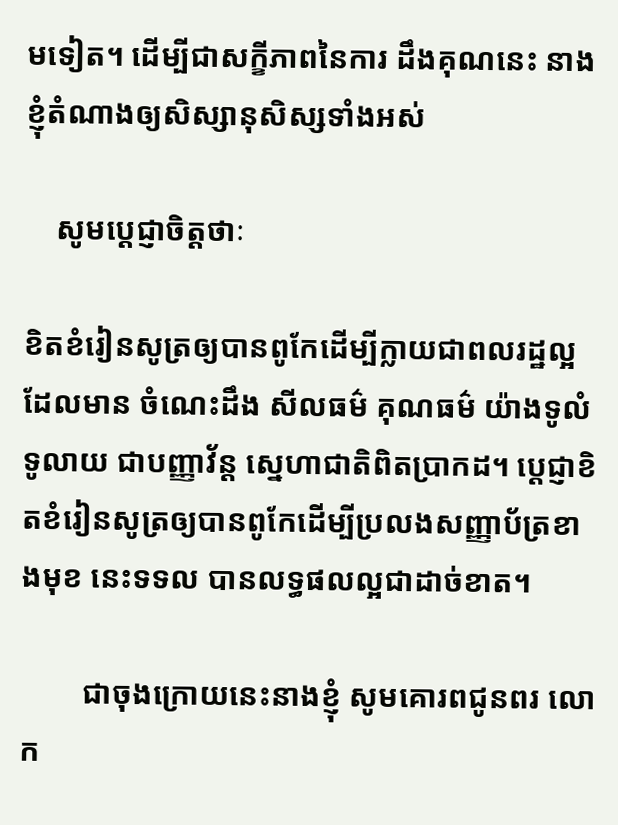មទៀត។ ដើម្បីជាសក្ខីភាពនៃការ ដឹងគុណនេះ នាងខ្ញុំតំណាងឲ្យសិស្សានុសិស្សទាំងអស់

    សូមប្តេជ្ញាចិត្តថាៈ

ខិតខំរៀនសូត្រឲ្យបានពូកែដើម្បីក្លាយជាពលរដ្ឋល្អ ដែលមាន ចំណេះដឹង សីលធម៌ គុណធម៌ យ៉ាងទូលំទូលាយ ជាបញ្ញាវ័ន្ត ស្នេហាជាតិពិតប្រាកដ។ ប្តេជ្ញាខិតខំរៀនសូត្រឲ្យបានពូកែដើម្បីប្រលងសញ្ញាប័ត្រខាងមុខ នេះទទល បានលទ្ធផលល្អជាដាច់ខាត។

        ជាចុងក្រោយនេះនាងខ្ញុំ សូមគោរពជូនពរ លោក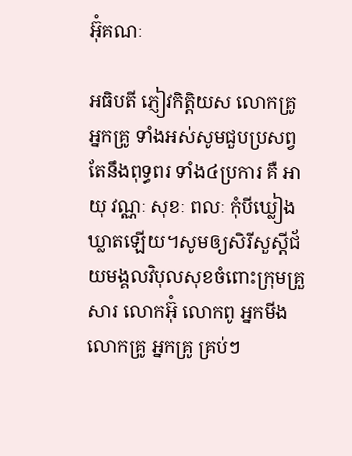អ៊ុំគណៈ

អធិបតី ភ្ញៀវកិត្តិយស លោកគ្រូ អ្នកគ្រូ ទាំងអស់សូមជួបប្រសព្វ តែនឹងពុទ្ធពរ ទាំង៤ប្រការ គឺ អាយុ វណ្ណៈ សុខៈ ពលៈ កុំបីឃ្លៀង ឃ្លាតឡើយ។សូមឲ្យសិរីសួស្តីជ័យមង្គលវិបុលសុខចំពោះក្រុមគ្រួ សារ លោកអ៊ុំ លោកពូ អ្នកមីង លោកគ្រូ អ្នកគ្រូ គ្រប់ៗ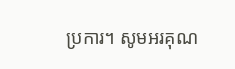ប្រការ។ សូមអរគុណ